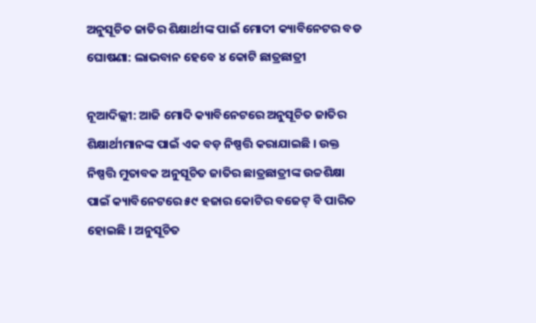ଅନୁସୂଚିତ ଜାତିର ଶିକ୍ଷାର୍ଥୀଙ୍କ ପାଇଁ ମୋଦୀ କ୍ୟାବିନେଟର ବଡ ଘୋଷଣା: ଲାଭବାନ ହେବେ ୪ କୋଟି ଛାତ୍ରଛାତ୍ରୀ

ନୂଆଦିଲ୍ଲୀ: ଆଜି ମୋଦି କ୍ୟାବିନେଟରେ ଅନୁସୂଚିତ ଜାତିର ଶିକ୍ଷାର୍ଥୀମାନଙ୍କ ପାଇଁ ଏକ ବଡ଼ ନିଷ୍ପତ୍ତି କରାଯାଇଛି । ଉକ୍ତ ନିଷ୍ପତ୍ତି ମୁତାବକ ଅନୁସୂଚିତ ଜାତିର ଛାତ୍ରଛାତ୍ରୀଙ୍କ ଉଚ୍ଚଶିକ୍ଷା ପାଇଁ କ୍ୟାବିନେଟରେ ୫୯ ହଜାର କୋଟିର ବଜେଟ୍ ବି ପାରିତ ହୋଇଛି । ଅନୁସୂଚିତ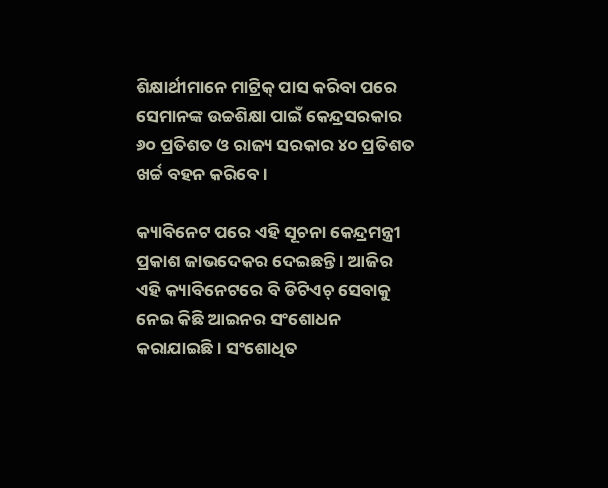ଶିକ୍ଷାର୍ଥୀମାନେ ମାଟ୍ରିକ୍ ପାସ କରିବା ପରେ ସେମାନଙ୍କ ଉଚ୍ଚଶିକ୍ଷା ପାଇଁ କେନ୍ଦ୍ରସରକାର ୬୦ ପ୍ରତିଶତ ଓ ରାଜ୍ୟ ସରକାର ୪୦ ପ୍ରତିଶତ ଖର୍ଚ୍ଚ ବହନ କରିବେ ।

କ୍ୟାବିନେଟ ପରେ ଏହି ସୂଚନା କେନ୍ଦ୍ରମନ୍ତ୍ରୀ ପ୍ରକାଶ ଜାଭଦେକର ଦେଇଛନ୍ତି । ଆଜିର ଏହି କ୍ୟାବିନେଟରେ ବି ଡିଟିଏଚ୍ ସେବାକୁ ନେଇ କିଛି ଆଇନର ସଂଶୋଧନ କରାଯାଇଛି । ସଂଶୋଧିତ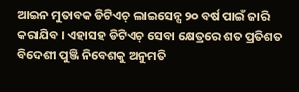ଆଇନ ମୁତାବକ ଡିଟିଏଚ୍ ଲାଇସେନ୍ସ ୨୦ ବର୍ଷ ପାଇଁ ଜାରି କରାଯିବ । ଏହାସହ ଡିଟିଏଚ୍ ସେବା କ୍ଷେତ୍ରରେ ଶତ ପ୍ରତିଶତ ବିଦେଶୀ ପୁଞ୍ଜି ନିବେଶକୁ ଅନୁମତି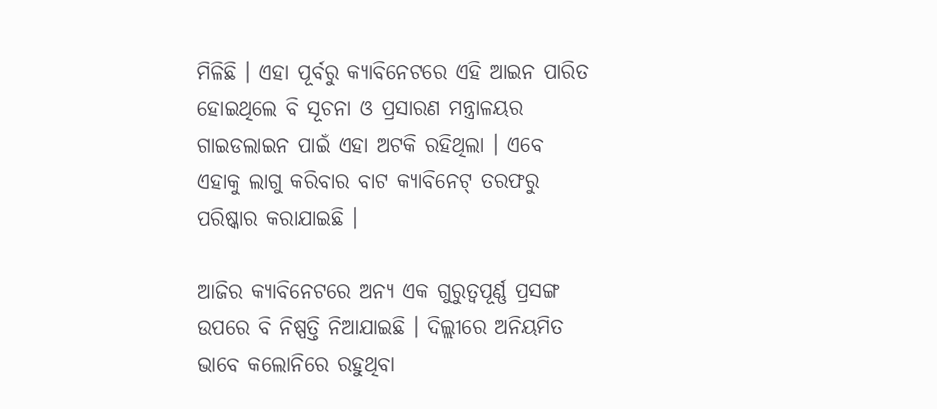ମିଳିଛି । ଏହା ପୂର୍ବରୁ କ୍ୟାବିନେଟରେ ଏହି ଆଇନ ପାରିତ ହୋଇଥିଲେ ବି ସୂଚନା ଓ ପ୍ରସାରଣ ମନ୍ତ୍ରାଳୟର ଗାଇଡଲାଇନ ପାଇଁ ଏହା ଅଟକି ରହିଥିଲା । ଏବେ ଏହାକୁ ଲାଗୁ କରିବାର ବାଟ କ୍ୟାବିନେଟ୍ ତରଫରୁ ପରିଷ୍କାର କରାଯାଇଛି ।

ଆଜିର କ୍ୟାବିନେଟରେ ଅନ୍ୟ ଏକ ଗୁରୁତ୍ୱପୂର୍ଣ୍ଣ ପ୍ରସଙ୍ଗ ଉପରେ ବି ନିଷ୍ପତ୍ତି ନିଆଯାଇଛି । ଦିଲ୍ଲୀରେ ଅନିୟମିତ ଭାବେ କଲୋନିରେ ରହୁଥିବା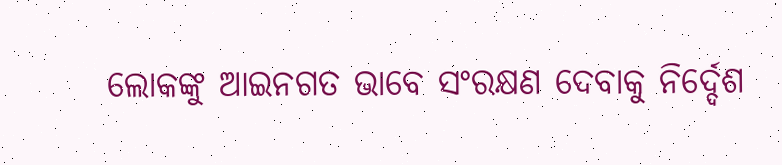ଲୋକଙ୍କୁ ଆଇନଗତ ଭାବେ ସଂରକ୍ଷଣ ଦେବାକୁ ନିର୍ଦ୍ଦେଶ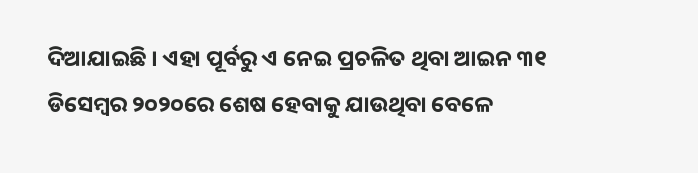ଦିଆଯାଇଛି । ଏହା ପୂର୍ବରୁ ଏ ନେଇ ପ୍ରଚଳିତ ଥିବା ଆଇନ ୩୧ ଡିସେମ୍ବର ୨୦୨୦ରେ ଶେଷ ହେବାକୁ ଯାଉଥିବା ବେଳେ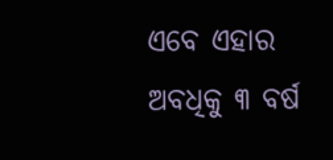ଏବେ ଏହାର ଅବଧିକୁ ୩ ବର୍ଷ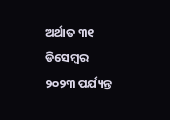ଅର୍ଥାତ ୩୧ ଡିସେମ୍ବର ୨୦୨୩ ପର୍ଯ୍ୟନ୍ତ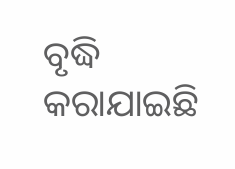ବୃଦ୍ଧି କରାଯାଇଛି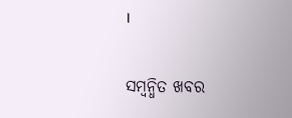।

ସମ୍ବନ୍ଧିତ ଖବର